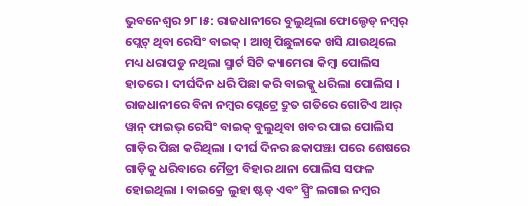ଭୁବନେଶ୍ବର ୨୮।୫: ରାଜଧାନୀରେ ବୁଲୁଥିଲା ଫୋଲ୍ଡେଡ୍ ନମ୍ବର୍ ପ୍ଲେଟ୍ ଥିବା ରେସିଂ ବାଇକ୍ । ଆଖି ପିଛୁଳାକେ ଖସି ଯାଉଥିଲେ ମଧ୍ୟ ଧରାପଡୁ ନଥିଲା ସ୍ମାର୍ଟ ସିଟି କ୍ୟାମେରା କିମ୍ବା ପୋଲିସ ହାତରେ । ଦୀର୍ଘଦିନ ଧରି ପିଛା କରି ବାଇକ୍କୁ ଧରିଲା ପୋଲିସ । ରାଜଧାନୀରେ ବିନା ନମ୍ବର ପ୍ଲେଟ୍ରେ ଦ୍ରୁତ ଗତିରେ ଗୋଟିଏ ଆର୍ ୱାନ୍ ଫାଇଭ୍ ରେସିଂ ବାଇକ୍ ବୁଲୁଥିବା ଖବର ପାଇ ପୋଲିସ ଗାଡ଼ିର ପିଛା କରିଥିଲା । ଦୀର୍ଘ ଦିନର ଛକାପଞ୍ଝା ପରେ ଶେଷରେ ଗାଡ଼ିକୁ ଧରିବାରେ ମୈତ୍ରୀ ବିହାର ଥାନା ପୋଲିସ ସଫଳ ହୋଇଥିଲା । ବାଇକ୍ରେ ଲୁହା ଷ୍ଟଡ୍ ଏବଂ ସ୍ପ୍ରିଂ ଲଗାଇ ନମ୍ବର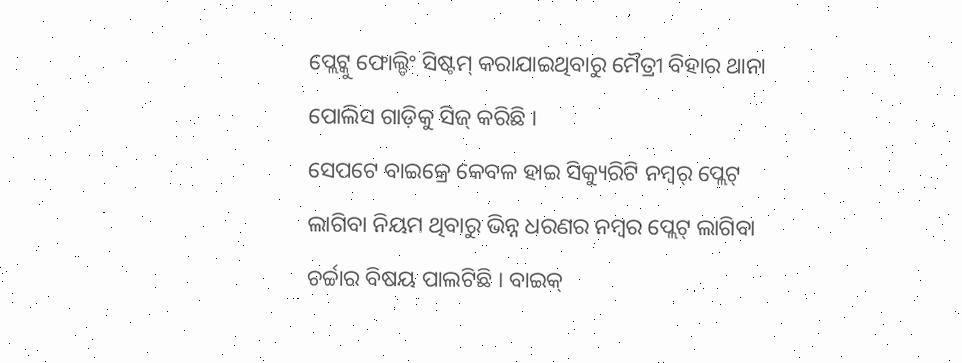ପ୍ଲେଟ୍କୁ ଫୋଲ୍ଡିଂ ସିଷ୍ଟମ୍ କରାଯାଇଥିବାରୁ ମୈତ୍ରୀ ବିହାର ଥାନା ପୋଲିସ ଗାଡ଼ିକୁ ସିଜ୍ କରିଛି ।
ସେପଟେ ବାଇକ୍ରେ କେବଳ ହାଇ ସିକ୍ୟୁରିଟି ନମ୍ବର୍ ପ୍ଲେଟ୍ ଲାଗିବା ନିୟମ ଥିବାରୁ ଭିନ୍ନ ଧରଣର ନମ୍ବର ପ୍ଲେଟ୍ ଲାଗିବା ଚର୍ଚ୍ଚାର ବିଷୟ ପାଲଟିଛି । ବାଇକ୍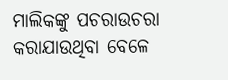ମାଲିକଙ୍କୁ ପଚରାଉଚରା କରାଯାଉଥିବା ବେଳେ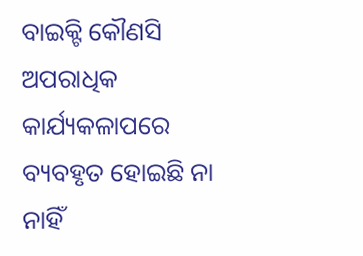ବାଇକ୍ଟି କୌଣସି ଅପରାଧିକ କାର୍ଯ୍ୟକଳାପରେ ବ୍ୟବହୃତ ହୋଇଛି ନା ନାହିଁ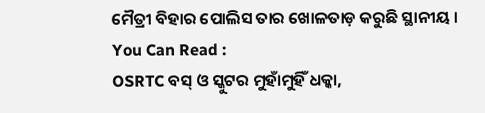ମୈତ୍ରୀ ବିହାର ପୋଲିସ ତାର ଖୋଳତାଡ଼ କରୁଛି ସ୍ଥାନୀୟ ।
You Can Read :
OSRTC ବସ୍ ଓ ସ୍କୁଟର ମୁହାଁମୁହିଁ ଧକ୍କା,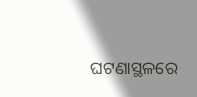ଘଟଣାସ୍ଥଳରେ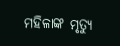ମହିଳାଙ୍କ ମୃତ୍ୟୁ